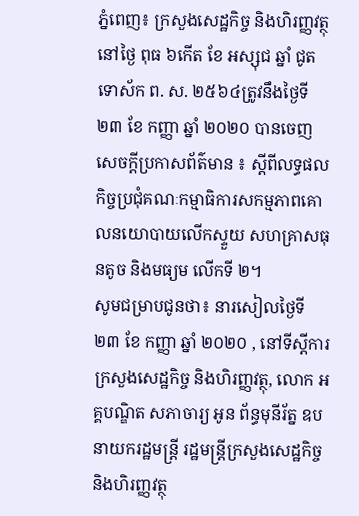ភ្នំពេញ៖ ក្រសួងសេដ្ឋកិច្ច និងហិរញ្ញវត្ថុនៅថ្ងៃ ពុធ ៦កើត ខែ អស្សុជ ឆ្នាំ ជូត ទោស័ក ព. ស. ២៥៦៤ត្រូវនឹងថ្ងៃទី២៣ ខែ កញ្ញា ឆ្នាំ ២០២០ បានចេញសេចក្តីប្រកាសព័ត៌មាន ៖ ស្តីពីលទ្ធផលកិច្ចប្រជុំគណៈកម្មាធិការសកម្មភាពគោលនយោបាយលើកស្ទួយ សហគ្រាសធុនតូច និងមធ្យម លើកទី ២។
សូមជម្រាបជូនថា៖ នារសៀលថ្ងៃទី ២៣ ខែ កញ្ញា ឆ្នាំ ២០២០ , នៅទីស្តីការក្រសួងសេដ្ឋកិច្ច និងហិរញ្ញវត្ថុ, លោក អគ្គបណ្ឌិត សភាចារ្យ អូន ព័ន្ធមុនីរ័ត្ន ឧបនាយករដ្ឋមន្ត្រី រដ្ឋមន្ត្រីក្រសួងសេដ្ឋកិច្ច និងហិរញ្ញវត្ថុ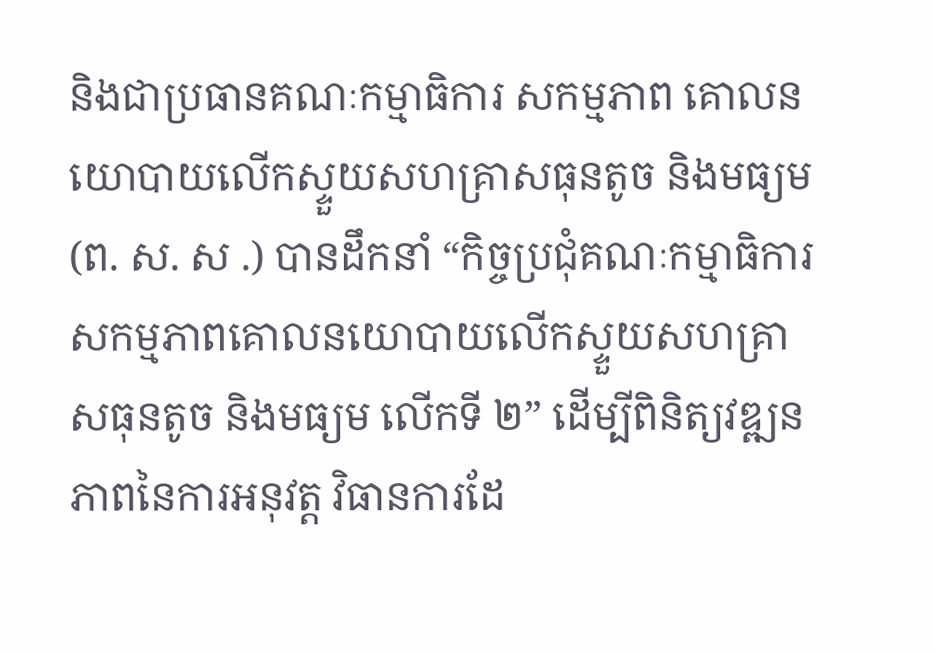និងជាប្រធានគណៈកម្មាធិការ សកម្មភាព គោលនយោបាយលើកស្ទួយសហគ្រាសធុនតូច និងមធ្យម (ព. ស. ស .) បានដឹកនាំ “កិច្ចប្រជុំគណៈកម្មាធិការ សកម្មភាពគោលនយោបាយលើកស្ទួយសហគ្រាសធុនតូច និងមធ្យម លើកទី ២” ដើម្បីពិនិត្យវឌ្ឍនភាពនៃការអនុវត្ត វិធានការដែ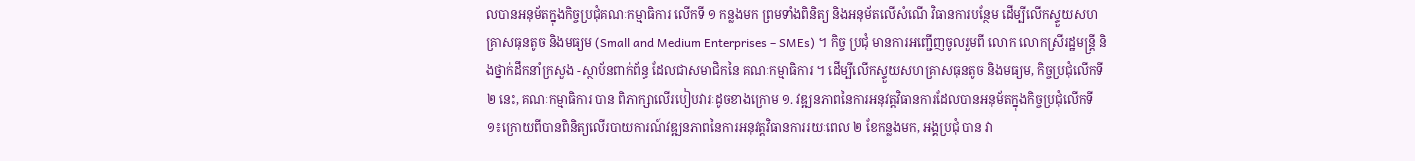លបានអនុម័តក្នុងកិច្ចប្រជុំគណៈកម្មាធិការ លើកទី ១ កន្លងមក ព្រមទាំងពិនិត្យ និងអនុម័តលើសំណើ វិធានការបន្ថែម ដើម្បីលើកស្ទួយសហគ្រាសធុនតូច និងមធ្យម (Small and Medium Enterprises – SMEs) ។ កិច្ច ប្រជុំ មានការអញ្ជើញចូលរួមពី លោក លោកស្រីរដ្ឋមន្ត្រី និងថ្នាក់ដឹកនាំក្រសួង -ស្ថាប័នពាក់ព័ន្ធ ដែលជាសមាជិកនៃ គណៈកម្មាធិការ ។ ដើម្បីលើកស្ទួយសហគ្រាសធុនតូច និងមធ្យម, កិច្ចប្រជុំលើកទី ២ នេះ, គណៈកម្មាធិការ បាន ពិភាក្សាលើរបៀបវារៈដូចខាងក្រោម ១. វឌ្ឍនភាពនៃការអនុវត្តវិធានការដែលបានអនុម័តក្នុងកិច្ចប្រជុំលើកទី ១៖ក្រោយពីបានពិនិត្យលើរបាយការណ៍វឌ្ឍនភាពនៃការអនុវត្តវិធានការរយៈពេល ២ ខែកន្លងមក, អង្គប្រជុំ បាន វា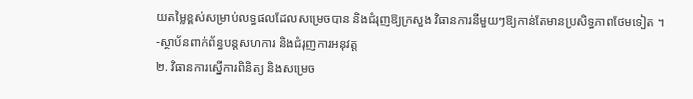យតម្លៃខ្ពស់សម្រាប់លទ្ធផលដែលសម្រេចបាន និងជំរុញឱ្យក្រសួង វិធានការនីមួយៗឱ្យកាន់តែមានប្រសិទ្ធភាពថែមទៀត ។
-ស្ថាប័នពាក់ព័ន្ធបន្តសហការ និងជំរុញការអនុវត្ត
២. វិធានការស្នើការពិនិត្យ និងសម្រេច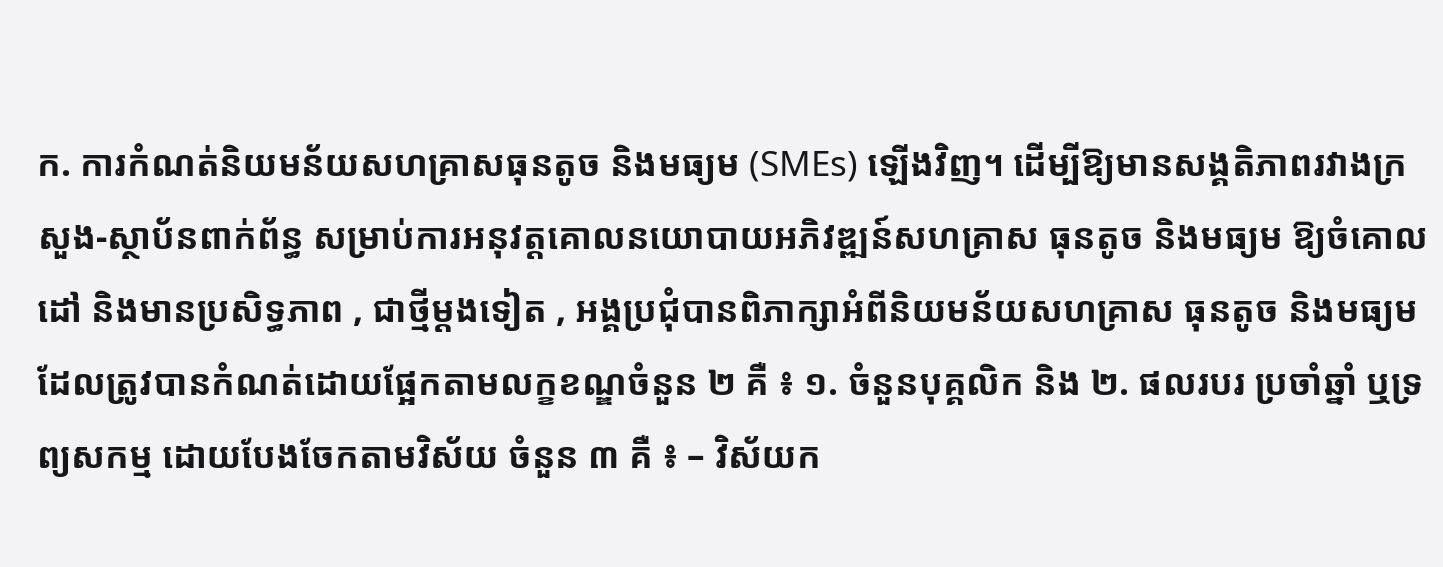ក. ការកំណត់និយមន័យសហគ្រាសធុនតូច និងមធ្យម (SMEs) ឡើងវិញ។ ដើម្បីឱ្យមានសង្គតិភាពរវាងក្រសួង-ស្ថាប័នពាក់ព័ន្ធ សម្រាប់ការអនុវត្តគោលនយោបាយអភិវឌ្ឍន៍សហគ្រាស ធុនតូច និងមធ្យម ឱ្យចំគោលដៅ និងមានប្រសិទ្ធភាព , ជាថ្មីម្តងទៀត , អង្គប្រជុំបានពិភាក្សាអំពីនិយមន័យសហគ្រាស ធុនតូច និងមធ្យម ដែលត្រូវបានកំណត់ដោយផ្អែកតាមលក្ខខណ្ឌចំនួន ២ គឺ ៖ ១. ចំនួនបុគ្គលិក និង ២. ផលរបរ ប្រចាំឆ្នាំ ឬទ្រព្យសកម្ម ដោយបែងចែកតាមវិស័យ ចំនួន ៣ គឺ ៖ – វិស័យក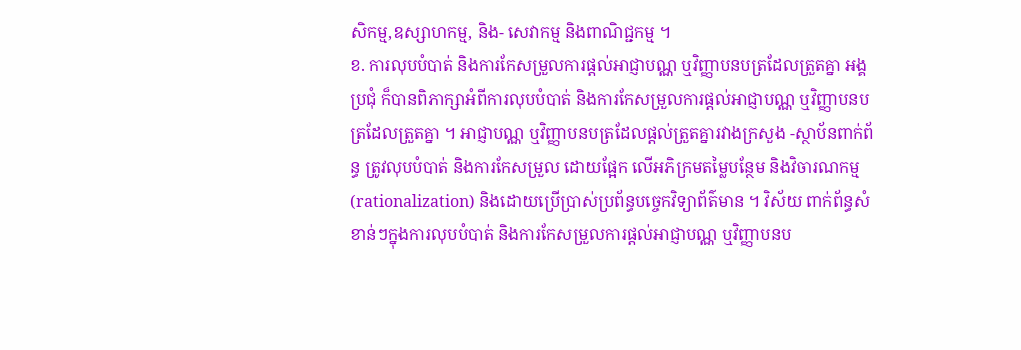សិកម្ម,ឧស្សាហកម្ម, និង- សេវាកម្ម និងពាណិជ្ជកម្ម ។
ខ. ការលុបបំបាត់ និងការកែសម្រួលការផ្តល់អាជ្ញាបណ្ណ ឬវិញ្ញាបនបត្រដែលត្រួតគ្នា អង្គប្រជុំ ក៏បានពិភាក្សាអំពីការលុបបំបាត់ និងការកែសម្រួលការផ្តល់អាជ្ញាបណ្ណ ឬវិញ្ញាបនបត្រដែលត្រួតគ្នា ។ អាជ្ញាបណ្ណ ឬវិញ្ញាបនបត្រដែលផ្តល់ត្រួតគ្នារវាងក្រសួង -ស្ថាប័នពាក់ព័ន្ធ ត្រូវលុបបំបាត់ និងការកែសម្រួល ដោយផ្អែក លើអភិក្រមតម្លៃបន្ថែម និងវិចារណកម្ម (rationalization) និងដោយប្រើប្រាស់ប្រព័ន្ធបច្ចេកវិទ្យាព័ត៌មាន ។ វិស័យ ពាក់ព័ន្ធសំខាន់ៗក្នុងការលុបបំបាត់ និងការកែសម្រួលការផ្តល់អាជ្ញាបណ្ណ ឬវិញ្ញាបនប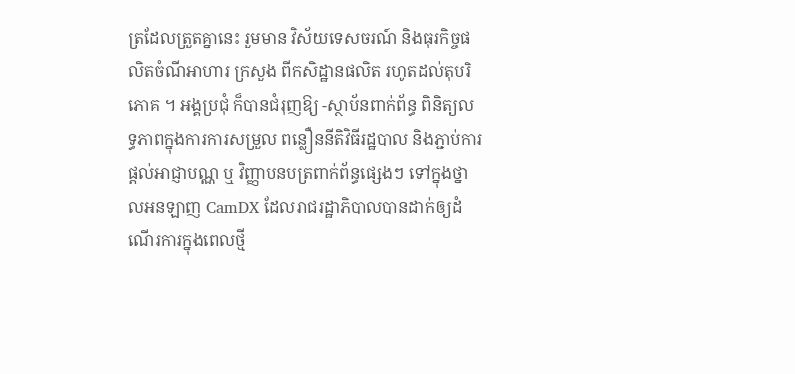ត្រដែលត្រួតគ្នានេះ រួមមាន វិស័យទេសចរណ៍ និងធុរកិច្ចផលិតចំណីអាហារ ក្រសួង ពីកសិដ្ឋានផលិត រហូតដល់តុបរិភោគ ។ អង្គប្រជុំ ក៏បានជំរុញឱ្យ -ស្ថាប័នពាក់ព័ន្ធ ពិនិត្យលទ្ធភាពក្នុងការការសម្រួល ពន្លឿននីតិវិធីរដ្ឋបាល និងភ្ជាប់ការផ្តល់អាជ្ញាបណ្ណ ឬ វិញ្ញាបនបត្រពាក់ព័ន្ធផ្សេងៗ ទៅក្នុងថ្នាលអនឡាញ CamDX ដែលរាជរដ្ឋាភិបាលបានដាក់ឲ្យដំណើរការក្នុងពេលថ្មី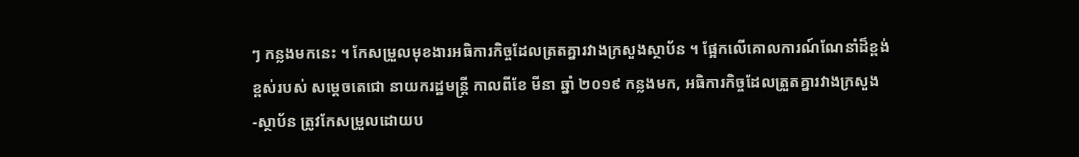ៗ កន្លងមកនេះ ។ កែសម្រួលមុខងារអធិការកិច្ចដែលត្រតគ្នារវាងក្រសួងស្ថាប័ន ។ ផ្អែកលើគោលការណ៍ណែនាំដ៏ខ្ពង់ខ្ពស់របស់ សម្តេចតេជោ នាយករដ្ឋមន្ត្រី កាលពីខែ មីនា ឆ្នាំ ២០១៩ កន្លងមក, អធិការកិច្ចដែលត្រួតគ្នារវាងក្រសួង -ស្ថាប័ន ត្រូវកែសម្រួលដោយប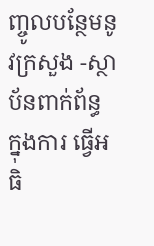ញ្ចូលបន្ថែមនូវក្រសួង -ស្ថាប័នពាក់ព័ន្ធ ក្នុងការ ធ្វើអធិ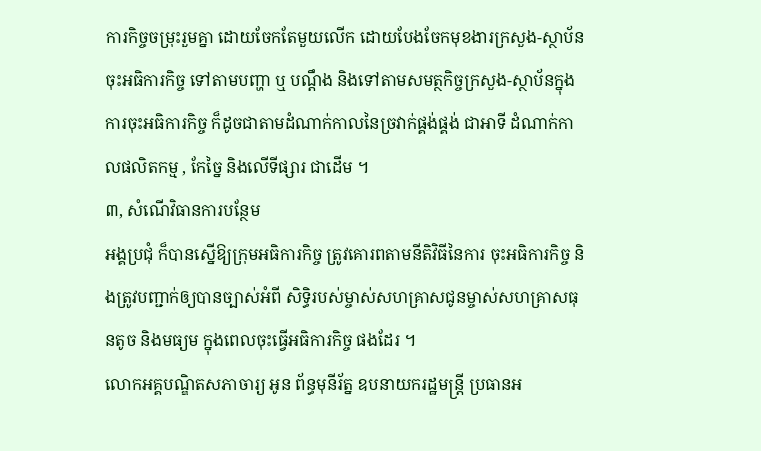ការកិច្ចចម្រុះរួមគ្នា ដោយចែកតែមួយលើក ដោយបែងចែកមុខងារក្រសួង-ស្ថាប័នចុះអធិការកិច្ច ទៅតាមបញ្ហា ឬ បណ្តឹង និងទៅតាមសមត្ថកិច្ចក្រសួង-ស្ថាប័នក្នុងការចុះអធិការកិច្ច ក៏ដូចជាតាមដំណាក់កាលនៃច្រវាក់ផ្គង់ផ្គង់ ជាអាទី ដំណាក់កាលផលិតកម្ម , កែច្នៃ និងលើទីផ្សារ ជាដើម ។
៣, សំណើវិធានការបន្ថែម
អង្គប្រជុំ ក៏បានស្នើឱ្យក្រុមអធិការកិច្ច ត្រូវគោរពតាមនីតិវិធីនៃការ ចុះអធិការកិច្ច និងត្រូវបញ្ជាក់ឲ្យបានច្បាស់អំពី សិទ្ធិរបស់ម្ចាស់សហគ្រាសជូនម្ចាស់សហគ្រាសធុនតូច និងមធ្យម ក្នុងពេលចុះធ្វើអធិការកិច្ច ផងដែរ ។
លោកអគ្គបណ្ឌិតសភាចារ្យ អូន ព័ន្ធមុនីរ័ត្ន ឧបនាយករដ្ឋមន្ត្រី ប្រធានអ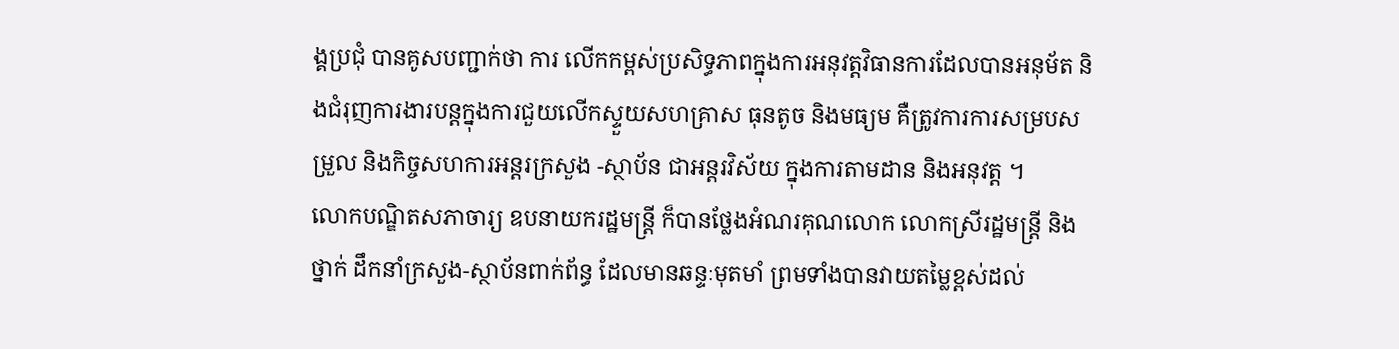ង្គប្រជុំ បានគូសបញ្ជាក់ថា ការ លើកកម្ពស់ប្រសិទ្ធភាពក្នុងការអនុវត្តវិធានការដែលបានអនុម័ត និងជំរុញការងារបន្តក្នុងការជួយលើកស្ទួយសហគ្រាស ធុនតូច និងមធ្យម គឺត្រូវការការសម្របសម្រួល និងកិច្ចសហការអន្តរក្រសួង -ស្ថាប័ន ជាអន្តរវិស័យ ក្នុងការតាមដាន និងអនុវត្ត ។
លោកបណ្ឌិតសភាចារ្យ ឧបនាយករដ្ឋមន្ត្រី ក៏បានថ្លែងអំណរគុណលោក លោកស្រីរដ្ឋមន្ត្រី និងថ្នាក់ ដឹកនាំក្រសួង-ស្ថាប័នពាក់ព័ន្ធ ដែលមានឆន្ទៈមុតមាំ ព្រមទាំងបានវាយតម្លៃខ្ពស់ដល់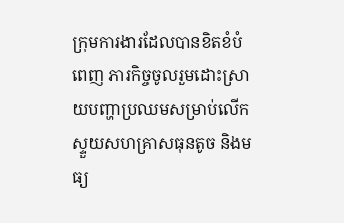ក្រុមការងារដែលបានខិតខំបំពេញ ភារកិច្ចចូលរួមដោះស្រាយបញ្ហាប្រឈមសម្រាប់លើកស្ទួយសហគ្រាសធុនតូច និងមធ្យ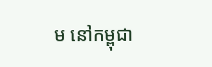ម នៅកម្ពុជា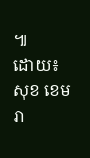៕
ដោយ៖ សុខ ខេមរា